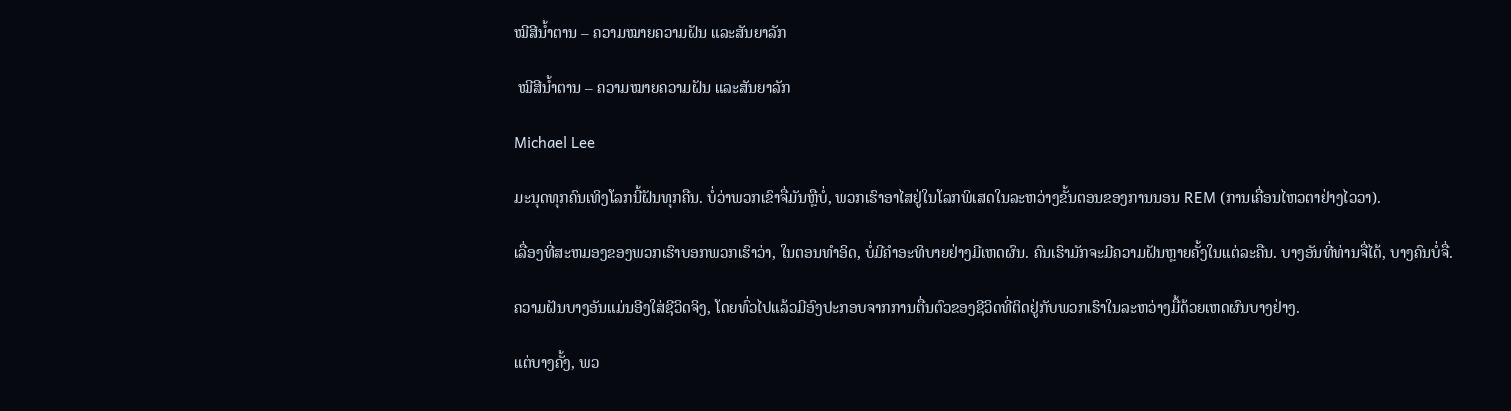ໝີສີນ້ຳຕານ – ຄວາມໝາຍຄວາມຝັນ ແລະສັນຍາລັກ

 ໝີສີນ້ຳຕານ – ຄວາມໝາຍຄວາມຝັນ ແລະສັນຍາລັກ

Michael Lee

ມະນຸດທຸກຄົນເທິງໂລກນີ້ຝັນທຸກຄືນ. ບໍ່ວ່າພວກເຂົາຈື່ມັນຫຼືບໍ່, ພວກເຮົາອາໄສຢູ່ໃນໂລກພິເສດໃນລະຫວ່າງຂັ້ນຕອນຂອງການນອນ REM (ການເຄື່ອນໄຫວຕາຢ່າງໄວວາ).

ເລື່ອງທີ່ສະຫມອງຂອງພວກເຮົາບອກພວກເຮົາວ່າ, ໃນຕອນທໍາອິດ, ບໍ່ມີຄໍາອະທິບາຍຢ່າງມີເຫດຜົນ. ຄົນເຮົາມັກຈະມີຄວາມຝັນຫຼາຍຄັ້ງໃນແຕ່ລະຄືນ. ບາງອັນທີ່ທ່ານຈື່ໄດ້, ບາງຄົນບໍ່ຈື່.

ຄວາມຝັນບາງອັນແມ່ນອີງໃສ່ຊີວິດຈິງ, ໂດຍທົ່ວໄປແລ້ວມີອົງປະກອບຈາກການຕື່ນຕົວຂອງຊີວິດທີ່ຕິດຢູ່ກັບພວກເຮົາໃນລະຫວ່າງມື້ດ້ວຍເຫດຜົນບາງຢ່າງ.

ແຕ່ບາງຄັ້ງ, ພວ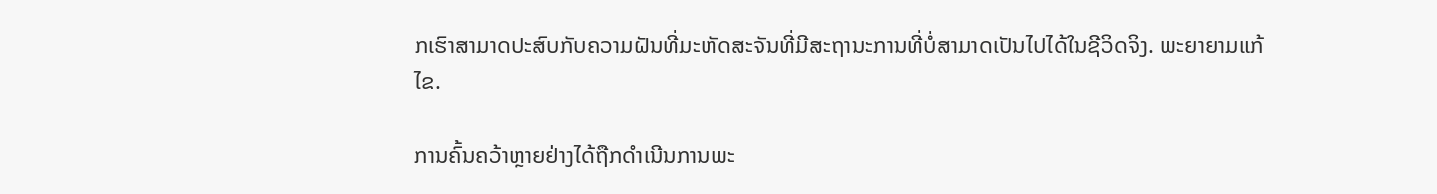ກເຮົາສາມາດປະສົບກັບຄວາມຝັນທີ່ມະຫັດສະຈັນທີ່ມີສະຖານະການທີ່ບໍ່ສາມາດເປັນໄປໄດ້ໃນຊີວິດຈິງ. ພະຍາຍາມແກ້ໄຂ.

ການຄົ້ນຄວ້າຫຼາຍຢ່າງໄດ້ຖືກດໍາເນີນການພະ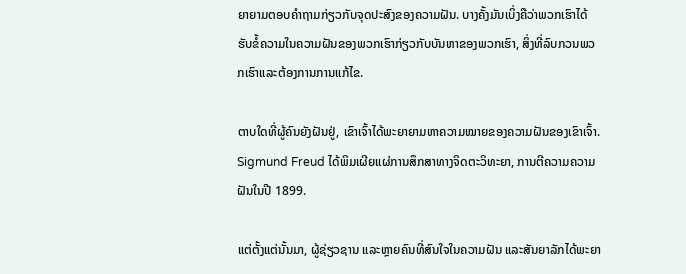ຍາຍາມຕອບຄໍາຖາມກ່ຽວກັບຈຸດປະສົງຂອງຄວາມຝັນ. ບາງຄັ້ງມັນເບິ່ງຄືວ່າພວກເຮົາໄດ້ຮັບຂໍ້ຄວາມໃນຄວາມຝັນຂອງພວກເຮົາກ່ຽວກັບບັນຫາຂອງພວກເຮົາ, ສິ່ງທີ່ລົບກວນພວກເຮົາແລະຕ້ອງການການແກ້ໄຂ.

ຕາບໃດທີ່ຜູ້ຄົນຍັງຝັນຢູ່, ເຂົາເຈົ້າໄດ້ພະຍາຍາມຫາຄວາມໝາຍຂອງຄວາມຝັນຂອງເຂົາເຈົ້າ. Sigmund Freud ໄດ້ພິມເຜີຍແຜ່ການສຶກສາທາງຈິດຕະວິທະຍາ, ການຕີຄວາມຄວາມຝັນໃນປີ 1899.

ແຕ່ຕັ້ງແຕ່ນັ້ນມາ, ຜູ້ຊ່ຽວຊານ ແລະຫຼາຍຄົນທີ່ສົນໃຈໃນຄວາມຝັນ ແລະສັນຍາລັກໄດ້ພະຍາ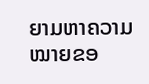ຍາມຫາຄວາມໝາຍຂອ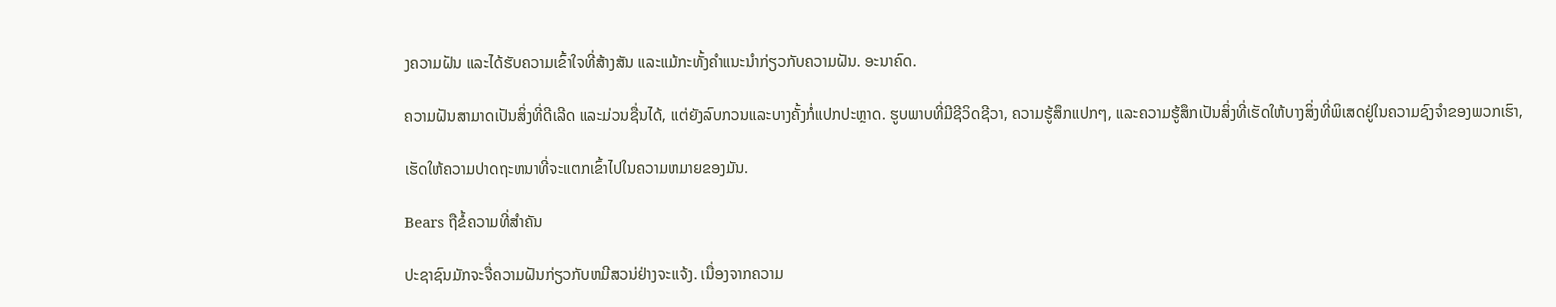ງຄວາມຝັນ ແລະໄດ້ຮັບຄວາມເຂົ້າໃຈທີ່ສ້າງສັນ ແລະແມ້ກະທັ້ງຄໍາແນະນໍາກ່ຽວກັບຄວາມຝັນ. ອະນາຄົດ.

ຄວາມຝັນສາມາດເປັນສິ່ງທີ່ດີເລີດ ແລະມ່ວນຊື່ນໄດ້, ແຕ່ຍັງລົບກວນແລະບາງຄັ້ງກໍ່ແປກປະຫຼາດ. ຮູບພາບທີ່ມີຊີວິດຊີວາ, ຄວາມຮູ້ສຶກແປກໆ, ແລະຄວາມຮູ້ສຶກເປັນສິ່ງທີ່ເຮັດໃຫ້ບາງສິ່ງທີ່ພິເສດຢູ່ໃນຄວາມຊົງຈໍາຂອງພວກເຮົາ,

ເຮັດໃຫ້ຄວາມປາດຖະຫນາທີ່ຈະແຕກເຂົ້າໄປໃນຄວາມຫມາຍຂອງມັນ.

Bears ຖືຂໍ້ຄວາມທີ່ສໍາຄັນ

ປະຊາຊົນມັກຈະຈື່ຄວາມຝັນກ່ຽວກັບຫມີສວນ່ຢ່າງຈະແຈ້ງ. ເນື່ອງຈາກຄວາມ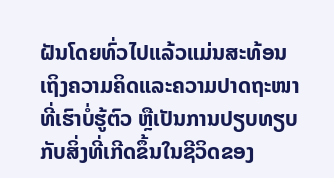ຝັນໂດຍທົ່ວໄປແລ້ວແມ່ນສະທ້ອນເຖິງຄວາມຄິດແລະຄວາມປາດຖະໜາທີ່ເຮົາບໍ່ຮູ້ຕົວ ຫຼືເປັນການປຽບທຽບກັບສິ່ງທີ່ເກີດຂຶ້ນໃນຊີວິດຂອງ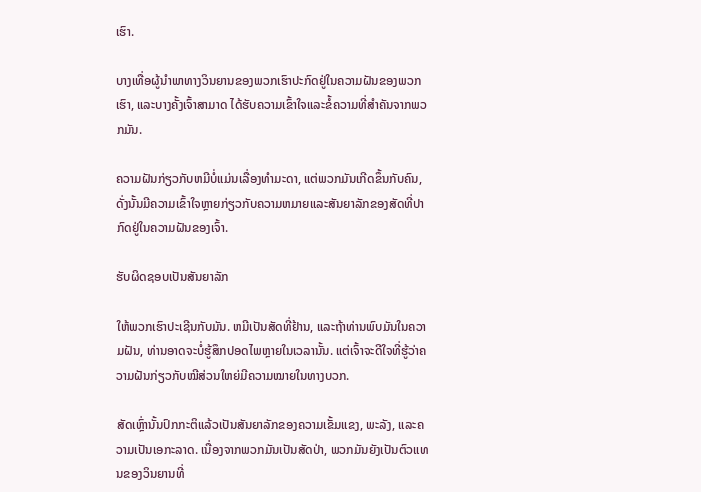ເຮົາ.

ບາງເທື່ອຜູ້ນຳພາທາງວິນຍານຂອງພວກເຮົາປະກົດຢູ່ໃນຄວາມຝັນຂອງພວກເຮົາ, ແລະບາງຄັ້ງເຈົ້າສາມາດ ໄດ້ຮັບຄວາມເຂົ້າໃຈແລະຂໍ້ຄວາມທີ່ສໍາຄັນຈາກພວກມັນ.

ຄວາມຝັນກ່ຽວກັບຫມີບໍ່ແມ່ນເລື່ອງທໍາມະດາ, ແຕ່ພວກມັນເກີດຂຶ້ນກັບຄົນ, ດັ່ງນັ້ນມີຄວາມເຂົ້າໃຈຫຼາຍກ່ຽວກັບຄວາມຫມາຍແລະສັນຍາລັກຂອງສັດທີ່ປາກົດຢູ່ໃນຄວາມຝັນຂອງເຈົ້າ.

ຮັບຜິດຊອບເປັນສັນຍາລັກ

ໃຫ້ພວກເຮົາປະເຊີນກັບມັນ. ຫມີເປັນສັດທີ່ຢ້ານ, ແລະຖ້າທ່ານພົບມັນໃນຄວາມຝັນ, ທ່ານອາດຈະບໍ່ຮູ້ສຶກປອດໄພຫຼາຍໃນເວລານັ້ນ. ແຕ່ເຈົ້າຈະດີໃຈທີ່ຮູ້ວ່າຄວາມຝັນກ່ຽວກັບໝີສ່ວນໃຫຍ່ມີຄວາມໝາຍໃນທາງບວກ.

ສັດເຫຼົ່ານັ້ນປົກກະຕິແລ້ວເປັນສັນຍາລັກຂອງຄວາມເຂັ້ມແຂງ, ພະລັງ, ແລະຄວາມເປັນເອກະລາດ. ເນື່ອງຈາກພວກມັນເປັນສັດປ່າ, ພວກມັນຍັງເປັນຕົວແທນຂອງວິນຍານທີ່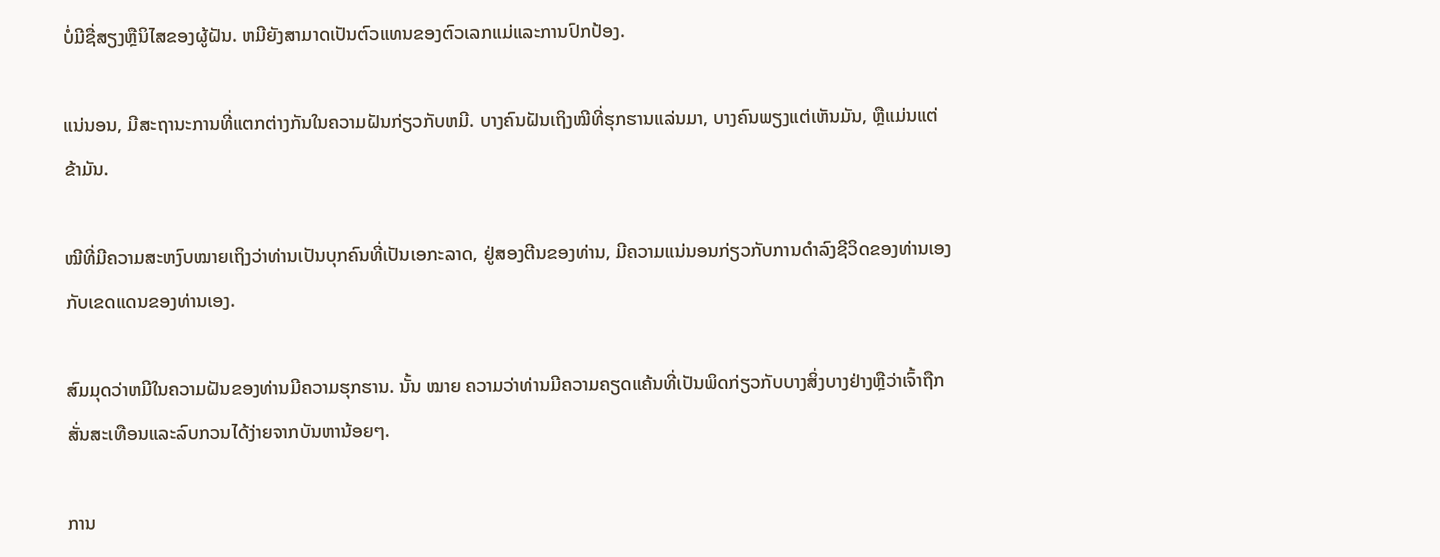ບໍ່ມີຊື່ສຽງຫຼືນິໄສຂອງຜູ້ຝັນ. ຫມີຍັງສາມາດເປັນຕົວແທນຂອງຕົວເລກແມ່ແລະການປົກປ້ອງ.

ແນ່ນອນ, ມີສະຖານະການທີ່ແຕກຕ່າງກັນໃນຄວາມຝັນກ່ຽວກັບຫມີ. ບາງຄົນຝັນເຖິງໝີທີ່ຮຸກຮານແລ່ນມາ, ບາງຄົນພຽງແຕ່ເຫັນມັນ, ຫຼືແມ່ນແຕ່ຂ້າມັນ.

ໝີທີ່ມີຄວາມສະຫງົບໝາຍເຖິງວ່າທ່ານເປັນບຸກຄົນທີ່ເປັນເອກະລາດ, ຢູ່ສອງຕີນຂອງທ່ານ, ມີຄວາມແນ່ນອນກ່ຽວກັບການດໍາລົງຊີວິດຂອງທ່ານເອງກັບເຂດແດນຂອງທ່ານເອງ.

ສົມມຸດວ່າຫມີໃນຄວາມຝັນຂອງທ່ານມີຄວາມຮຸກຮານ. ນັ້ນ ໝາຍ ຄວາມວ່າທ່ານມີຄວາມຄຽດແຄ້ນທີ່ເປັນພິດກ່ຽວກັບບາງສິ່ງບາງຢ່າງຫຼືວ່າເຈົ້າຖືກສັ່ນສະເທືອນແລະລົບກວນໄດ້ງ່າຍຈາກບັນຫານ້ອຍໆ.

ການ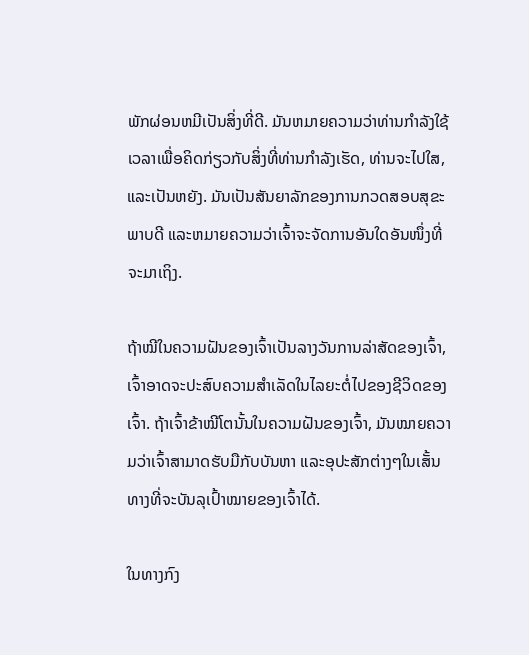ພັກຜ່ອນຫມີເປັນສິ່ງທີ່ດີ. ມັນຫມາຍຄວາມວ່າທ່ານກໍາລັງໃຊ້ເວລາເພື່ອຄິດກ່ຽວກັບສິ່ງທີ່ທ່ານກໍາລັງເຮັດ, ທ່ານຈະໄປໃສ, ແລະເປັນຫຍັງ. ມັນເປັນສັນຍາລັກຂອງການກວດສອບສຸຂະພາບດີ ແລະຫມາຍຄວາມວ່າເຈົ້າຈະຈັດການອັນໃດອັນໜຶ່ງທີ່ຈະມາເຖິງ.

ຖ້າໝີໃນຄວາມຝັນຂອງເຈົ້າເປັນລາງວັນການລ່າສັດຂອງເຈົ້າ, ເຈົ້າອາດຈະປະສົບຄວາມສຳເລັດໃນໄລຍະຕໍ່ໄປຂອງຊີວິດຂອງເຈົ້າ. ຖ້າເຈົ້າຂ້າໝີໂຕນັ້ນໃນຄວາມຝັນຂອງເຈົ້າ, ມັນໝາຍຄວາມວ່າເຈົ້າສາມາດຮັບມືກັບບັນຫາ ແລະອຸປະສັກຕ່າງໆໃນເສັ້ນທາງທີ່ຈະບັນລຸເປົ້າໝາຍຂອງເຈົ້າໄດ້.

ໃນທາງກົງ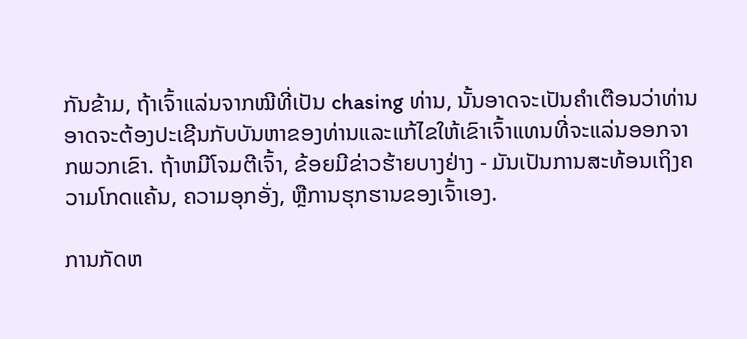ກັນຂ້າມ, ຖ້າເຈົ້າແລ່ນຈາກໝີທີ່ເປັນ chasing ທ່ານ, ນັ້ນອາດຈະເປັນຄໍາເຕືອນວ່າທ່ານອາດຈະຕ້ອງປະເຊີນກັບບັນຫາຂອງທ່ານແລະແກ້ໄຂໃຫ້ເຂົາເຈົ້າແທນທີ່ຈະແລ່ນອອກຈາກພວກເຂົາ. ຖ້າຫມີໂຈມຕີເຈົ້າ, ຂ້ອຍມີຂ່າວຮ້າຍບາງຢ່າງ - ມັນເປັນການສະທ້ອນເຖິງຄວາມໂກດແຄ້ນ, ຄວາມອຸກອັ່ງ, ຫຼືການຮຸກຮານຂອງເຈົ້າເອງ.

ການກັດຫ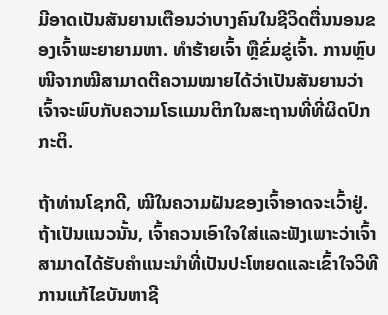ມີອາດເປັນສັນຍານເຕືອນວ່າບາງຄົນໃນຊີວິດຕື່ນນອນຂອງເຈົ້າພະຍາຍາມຫາ. ທຳຮ້າຍເຈົ້າ ຫຼືຂົ່ມຂູ່ເຈົ້າ. ການຫຼົບໜີຈາກໝີສາມາດຕີຄວາມໝາຍໄດ້ວ່າເປັນສັນຍານວ່າເຈົ້າຈະພົບກັບຄວາມໂຣແມນຕິກໃນສະຖານທີ່ທີ່ຜິດປົກກະຕິ.

ຖ້າທ່ານໂຊກດີ, ໝີໃນຄວາມຝັນຂອງເຈົ້າອາດຈະເວົ້າຢູ່. ຖ້າເປັນແນວນັ້ນ, ເຈົ້າຄວນເອົາໃຈໃສ່ແລະຟັງເພາະວ່າເຈົ້າສາມາດໄດ້ຮັບຄໍາແນະນໍາທີ່ເປັນປະໂຫຍດແລະເຂົ້າໃຈວິທີການແກ້ໄຂບັນຫາຊີ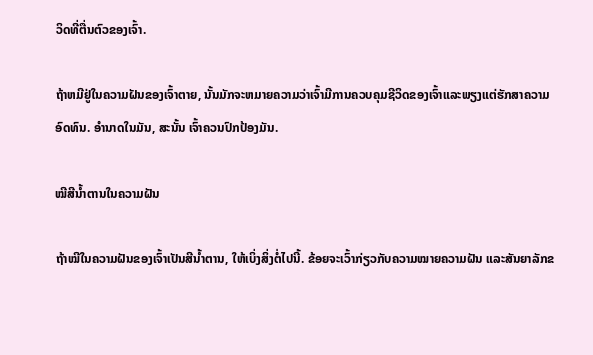ວິດທີ່ຕື່ນຕົວຂອງເຈົ້າ.

ຖ້າຫມີຢູ່ໃນຄວາມຝັນຂອງເຈົ້າຕາຍ, ນັ້ນມັກຈະຫມາຍຄວາມວ່າເຈົ້າມີການຄວບຄຸມຊີວິດຂອງເຈົ້າແລະພຽງແຕ່ຮັກສາຄວາມອົດທົນ. ອຳນາດໃນມັນ, ສະນັ້ນ ເຈົ້າຄວນປົກປ້ອງມັນ.

ໝີສີນ້ຳຕານໃນຄວາມຝັນ

ຖ້າໝີໃນຄວາມຝັນຂອງເຈົ້າເປັນສີນ້ຳຕານ, ໃຫ້ເບິ່ງສິ່ງຕໍ່ໄປນີ້. ຂ້ອຍຈະເວົ້າກ່ຽວກັບຄວາມໝາຍຄວາມຝັນ ແລະສັນຍາລັກຂ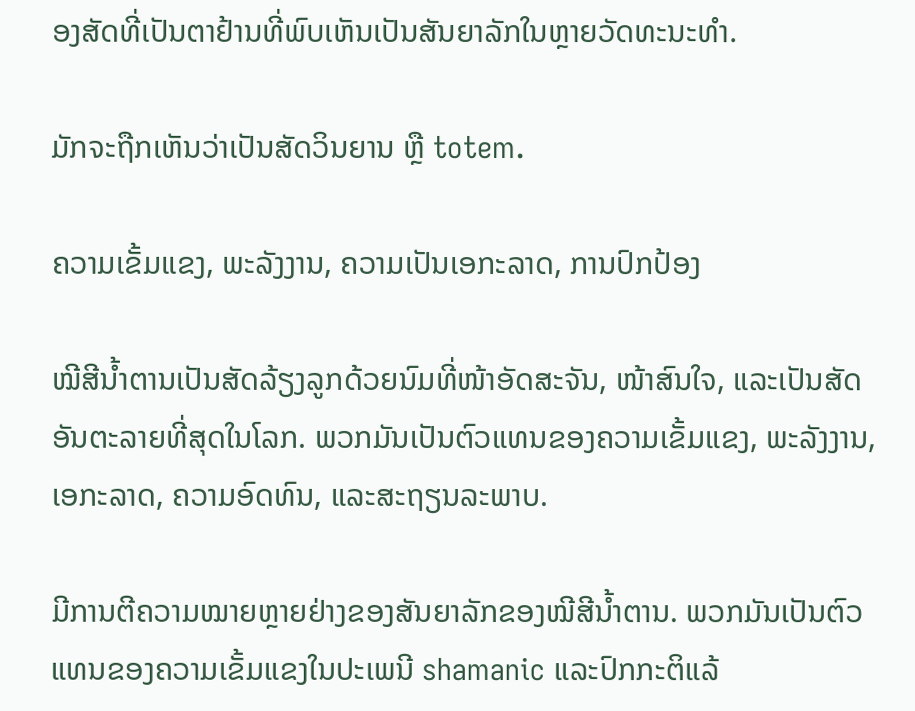ອງສັດທີ່ເປັນຕາຢ້ານທີ່ພົບເຫັນເປັນສັນຍາລັກໃນຫຼາຍວັດທະນະທໍາ.

ມັກຈະຖືກເຫັນວ່າເປັນສັດວິນຍານ ຫຼື totem.

ຄວາມເຂັ້ມແຂງ, ພະລັງງານ, ຄວາມເປັນເອກະລາດ, ການປົກປ້ອງ

ໝີສີນ້ຳຕານເປັນສັດລ້ຽງລູກດ້ວຍນົມທີ່ໜ້າອັດສະຈັນ, ໜ້າສົນໃຈ, ແລະເປັນສັດອັນຕະລາຍທີ່ສຸດໃນໂລກ. ພວກມັນເປັນຕົວແທນຂອງຄວາມເຂັ້ມແຂງ, ພະລັງງານ, ເອກະລາດ, ຄວາມອົດທົນ, ແລະສະຖຽນລະພາບ.

ມີການຕີຄວາມໝາຍຫຼາຍຢ່າງຂອງສັນຍາລັກຂອງໝີສີນ້ຳຕານ. ພວກມັນເປັນຕົວແທນຂອງຄວາມເຂັ້ມແຂງໃນປະເພນີ shamanic ແລະປົກກະຕິແລ້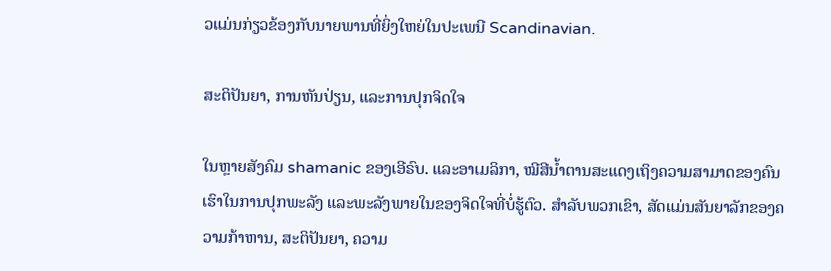ວແມ່ນກ່ຽວຂ້ອງກັບນາຍພານທີ່ຍິ່ງໃຫຍ່ໃນປະເພນີ Scandinavian.

ສະຕິປັນຍາ, ການຫັນປ່ຽນ, ແລະການປຸກຈິດໃຈ

ໃນຫຼາຍສັງຄົມ shamanic ຂອງເອີຣົບ. ແລະອາເມລິກາ, ໝີສີນ້ຳຕານສະແດງເຖິງຄວາມສາມາດຂອງຄົນເຮົາໃນການປຸກພະລັງ ແລະພະລັງພາຍໃນຂອງຈິດໃຈທີ່ບໍ່ຮູ້ຕົວ. ສໍາລັບພວກເຂົາ, ສັດແມ່ນສັນຍາລັກຂອງຄວາມກ້າຫານ, ສະຕິປັນຍາ, ຄວາມ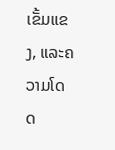ເຂັ້ມແຂງ, ແລະຄວາມໂດດ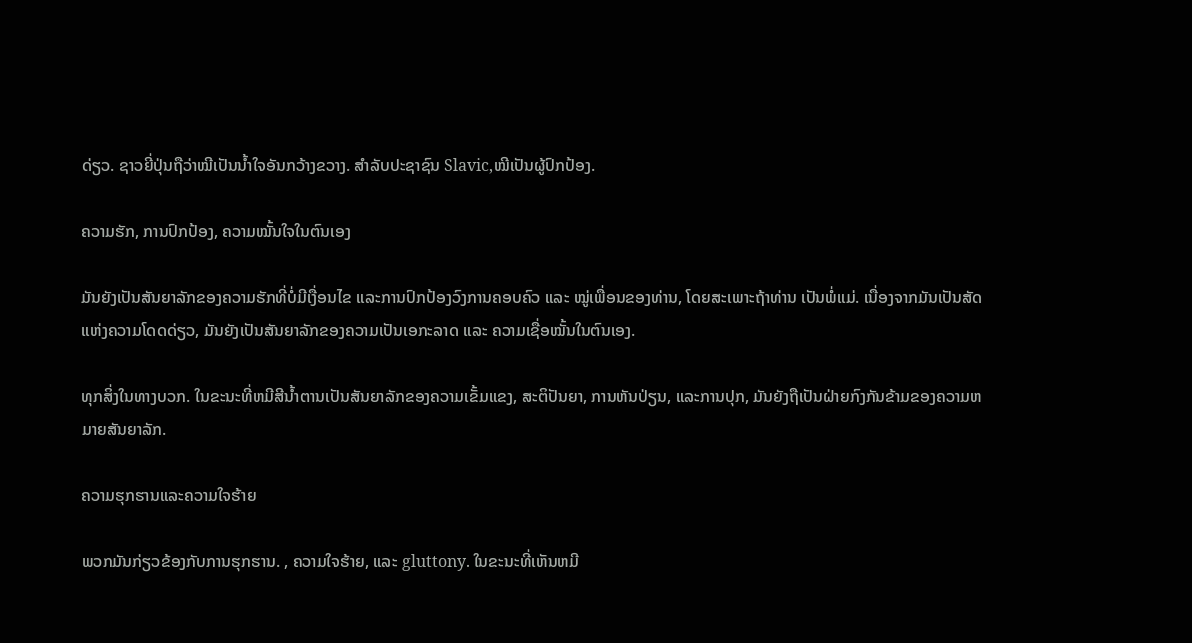ດ່ຽວ. ຊາວຍີ່ປຸ່ນຖືວ່າໝີເປັນນ້ຳໃຈອັນກວ້າງຂວາງ. ສໍາລັບປະຊາຊົນ Slavic,ໝີເປັນຜູ້ປົກປ້ອງ.

ຄວາມຮັກ, ການປົກປ້ອງ, ຄວາມໝັ້ນໃຈໃນຕົນເອງ

ມັນຍັງເປັນສັນຍາລັກຂອງຄວາມຮັກທີ່ບໍ່ມີເງື່ອນໄຂ ແລະການປົກປ້ອງວົງການຄອບຄົວ ແລະ ໝູ່ເພື່ອນຂອງທ່ານ, ໂດຍສະເພາະຖ້າທ່ານ ເປັນພໍ່ແມ່. ເນື່ອງຈາກມັນເປັນສັດແຫ່ງຄວາມໂດດດ່ຽວ, ມັນຍັງເປັນສັນຍາລັກຂອງຄວາມເປັນເອກະລາດ ແລະ ຄວາມເຊື່ອໝັ້ນໃນຕົນເອງ.

ທຸກສິ່ງໃນທາງບວກ. ໃນຂະນະທີ່ຫມີສີນ້ຳຕານເປັນສັນຍາລັກຂອງຄວາມເຂັ້ມແຂງ, ສະຕິປັນຍາ, ການຫັນປ່ຽນ, ແລະການປຸກ, ມັນຍັງຖືເປັນຝ່າຍກົງກັນຂ້າມຂອງຄວາມຫມາຍສັນຍາລັກ.

ຄວາມຮຸກຮານແລະຄວາມໃຈຮ້າຍ

ພວກມັນກ່ຽວຂ້ອງກັບການຮຸກຮານ. , ຄວາມໃຈຮ້າຍ, ແລະ gluttony. ໃນຂະນະທີ່ເຫັນຫມີ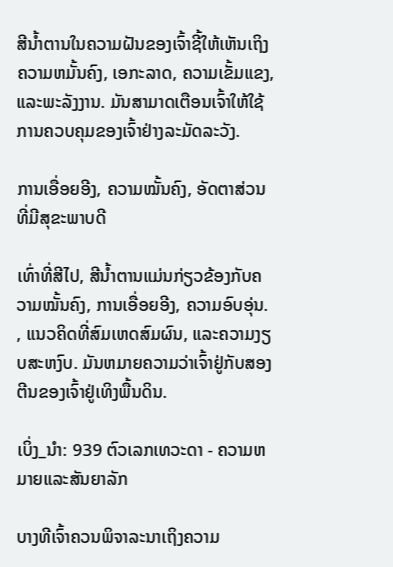ສີນ້ຳຕານໃນຄວາມຝັນຂອງເຈົ້າຊີ້ໃຫ້ເຫັນເຖິງຄວາມຫມັ້ນຄົງ, ເອກະລາດ, ຄວາມເຂັ້ມແຂງ, ແລະພະລັງງານ. ມັນສາມາດເຕືອນເຈົ້າໃຫ້ໃຊ້ການຄວບຄຸມຂອງເຈົ້າຢ່າງລະມັດລະວັງ.

ການເອື່ອຍອີງ, ຄວາມໝັ້ນຄົງ, ອັດຕາສ່ວນທີ່ມີສຸຂະພາບດີ

ເທົ່າທີ່ສີໄປ, ສີນ້ຳຕານແມ່ນກ່ຽວຂ້ອງກັບຄວາມໝັ້ນຄົງ, ການເອື່ອຍອີງ, ຄວາມອົບອຸ່ນ. , ແນວຄິດທີ່ສົມເຫດສົມຜົນ, ແລະຄວາມງຽບສະຫງົບ. ມັນຫມາຍຄວາມວ່າເຈົ້າຢູ່ກັບສອງຕີນຂອງເຈົ້າຢູ່ເທິງພື້ນດິນ.

ເບິ່ງ_ນຳ: 939 ຕົວເລກເທວະດາ - ຄວາມຫມາຍແລະສັນຍາລັກ

ບາງທີເຈົ້າຄວນພິຈາລະນາເຖິງຄວາມ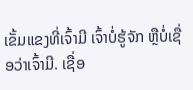ເຂັ້ມແຂງທີ່ເຈົ້າມີ ເຈົ້າບໍ່ຮູ້ຈັກ ຫຼືບໍ່ເຊື່ອວ່າເຈົ້າມີ. ເຊື່ອ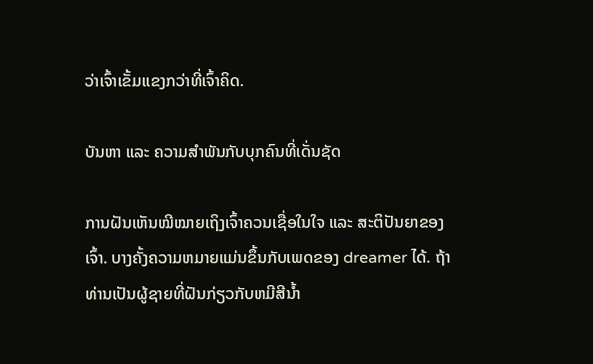ວ່າເຈົ້າເຂັ້ມແຂງກວ່າທີ່ເຈົ້າຄິດ.

ບັນຫາ ແລະ ຄວາມສຳພັນກັບບຸກຄົນທີ່ເດັ່ນຊັດ

ການຝັນເຫັນໝີໝາຍເຖິງເຈົ້າຄວນເຊື່ອໃນໃຈ ແລະ ສະຕິປັນຍາຂອງເຈົ້າ. ບາງຄັ້ງຄວາມຫມາຍແມ່ນຂຶ້ນກັບເພດຂອງ dreamer ໄດ້. ຖ້າທ່ານເປັນຜູ້ຊາຍທີ່ຝັນກ່ຽວກັບຫມີສີນ້ຳ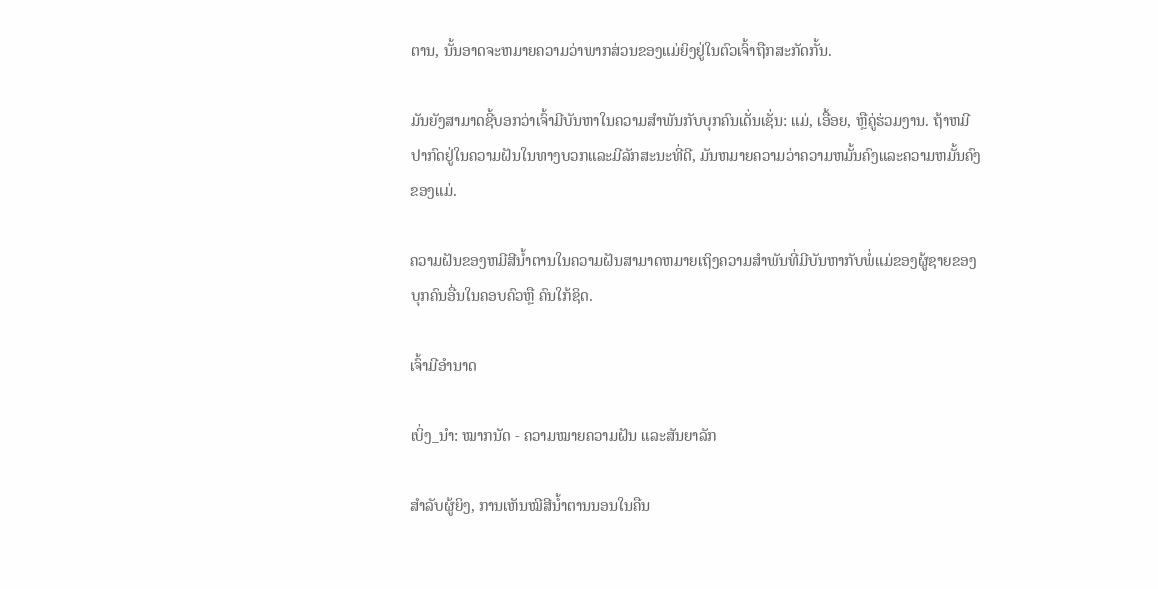ຕານ, ນັ້ນອາດຈະຫມາຍຄວາມວ່າພາກສ່ວນຂອງແມ່ຍິງຢູ່ໃນຕົວເຈົ້າຖືກສະກັດກັ້ນ.

ມັນຍັງສາມາດຊີ້ບອກວ່າເຈົ້າມີບັນຫາໃນຄວາມສໍາພັນກັບບຸກຄົນເດັ່ນເຊັ່ນ: ແມ່, ເອື້ອຍ, ຫຼືຄູ່ຮ່ວມງານ. ຖ້າຫມີປາກົດຢູ່ໃນຄວາມຝັນໃນທາງບວກແລະມີລັກສະນະທີ່ດີ, ມັນຫມາຍຄວາມວ່າຄວາມຫມັ້ນຄົງແລະຄວາມຫມັ້ນຄົງຂອງແມ່.

ຄວາມຝັນຂອງຫມີສີນ້ຳຕານໃນຄວາມຝັນສາມາດຫມາຍເຖິງຄວາມສໍາພັນທີ່ມີບັນຫາກັບພໍ່ແມ່ຂອງຜູ້ຊາຍຂອງບຸກຄົນອື່ນໃນຄອບຄົວຫຼື ຄົນໃກ້ຊິດ.

ເຈົ້າມີອຳນາດ

ເບິ່ງ_ນຳ: ໝາກນັດ - ຄວາມໝາຍຄວາມຝັນ ແລະສັນຍາລັກ

ສຳລັບຜູ້ຍິງ, ການເຫັນໝີສີນ້ຳຕານນອນໃນຄືນ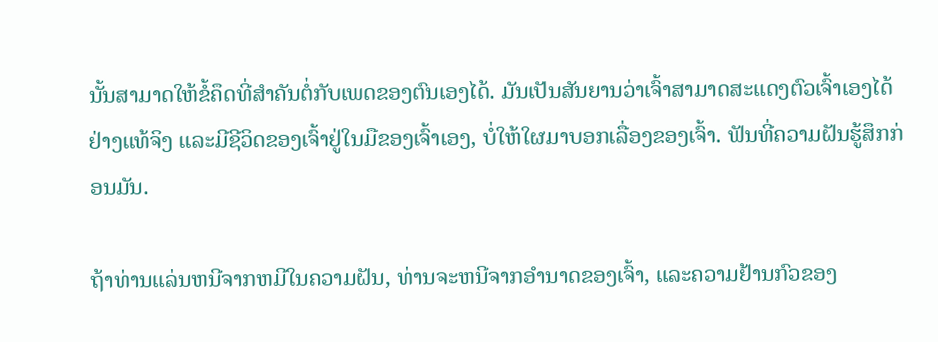ນັ້ນສາມາດໃຫ້ຂໍ້ຄຶດທີ່ສຳຄັນຕໍ່ກັບເພດຂອງຕົນເອງໄດ້. ມັນເປັນສັນຍານວ່າເຈົ້າສາມາດສະແດງຕົວເຈົ້າເອງໄດ້ຢ່າງແທ້ຈິງ ແລະມີຊີວິດຂອງເຈົ້າຢູ່ໃນມືຂອງເຈົ້າເອງ, ບໍ່ໃຫ້ໃຜມາບອກເລື່ອງຂອງເຈົ້າ. ຟັນທີ່ຄວາມຝັນຮູ້ສຶກກ່ອນມັນ.

ຖ້າທ່ານແລ່ນຫນີຈາກຫມີໃນຄວາມຝັນ, ທ່ານຈະຫນີຈາກອໍານາດຂອງເຈົ້າ, ແລະຄວາມຢ້ານກົວຂອງ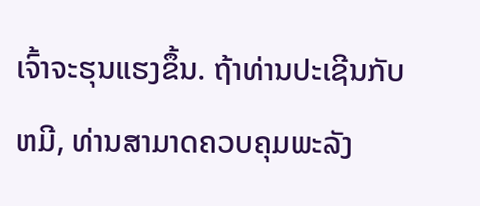ເຈົ້າຈະຮຸນແຮງຂຶ້ນ. ຖ້າທ່ານປະເຊີນກັບຫມີ, ທ່ານສາມາດຄວບຄຸມພະລັງ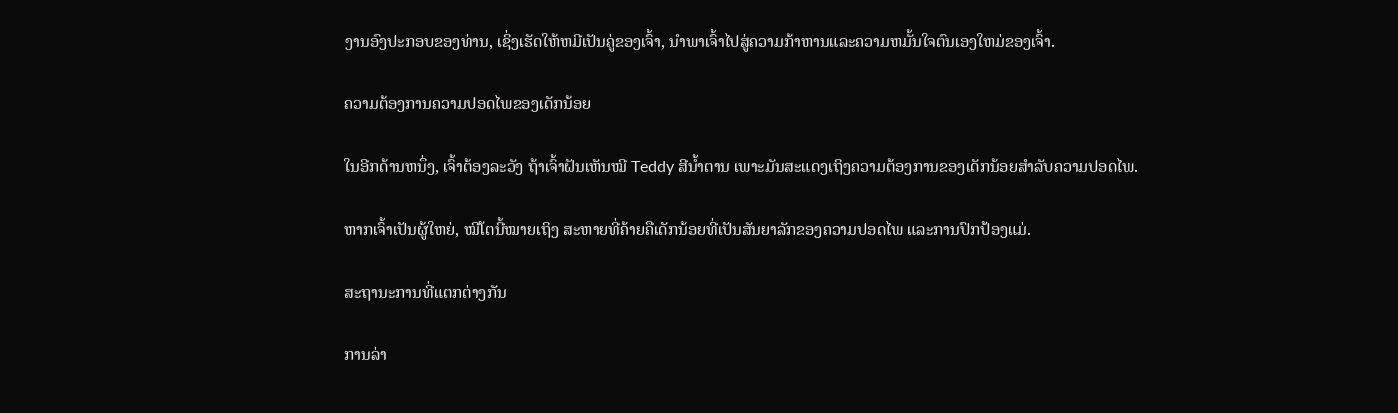ງານອົງປະກອບຂອງທ່ານ, ເຊິ່ງເຮັດໃຫ້ຫມີເປັນຄູ່ຂອງເຈົ້າ, ນໍາພາເຈົ້າໄປສູ່ຄວາມກ້າຫານແລະຄວາມຫມັ້ນໃຈຕົນເອງໃຫມ່ຂອງເຈົ້າ.

ຄວາມຕ້ອງການຄວາມປອດໄພຂອງເດັກນ້ອຍ

ໃນອີກດ້ານຫນຶ່ງ, ເຈົ້າຕ້ອງລະວັງ ຖ້າເຈົ້າຝັນເຫັນໝີ Teddy ສີນ້ຳຕານ ເພາະມັນສະແດງເຖິງຄວາມຕ້ອງການຂອງເດັກນ້ອຍສຳລັບຄວາມປອດໄພ.

ຫາກເຈົ້າເປັນຜູ້ໃຫຍ່, ໝີໂຕນີ້ໝາຍເຖິງ ສະຫາຍທີ່ຄ້າຍຄືເດັກນ້ອຍທີ່ເປັນສັນຍາລັກຂອງຄວາມປອດໄພ ແລະການປົກປ້ອງແມ່.

ສະຖານະການທີ່ແຕກຕ່າງກັນ

ການລ່າ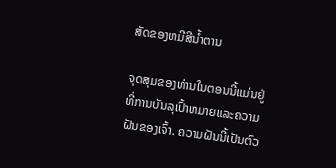ສັດຂອງຫມີສີນ້ຳຕານ

ຈຸດສຸມຂອງທ່ານໃນຕອນນີ້ແມ່ນຢູ່ທີ່ການບັນລຸເປົ້າຫມາຍແລະຄວາມຝັນຂອງເຈົ້າ. ຄວາມຝັນນີ້ເປັນຕົວ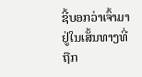ຊີ້ບອກວ່າເຈົ້າມາຢູ່ໃນເສັ້ນທາງທີ່ຖືກ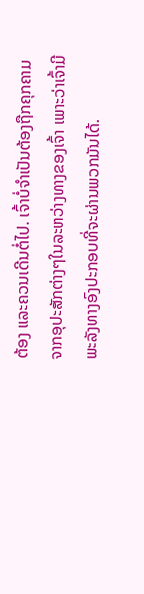ຕ້ອງ ແລະຄວນເດີນຕໍ່ໄປ. ເຈົ້າບໍ່ຈຳເປັນຕ້ອງຖືກຄຸກຄາມຈາກອຸປະສັກຕ່າງໆໃນລະຫວ່າງທາງຂອງເຈົ້າ ເພາະວ່າເຈົ້າມີພະລັງທາງອົງປະກອບທີ່ຈະຜ່ານພວກມັນໄດ້.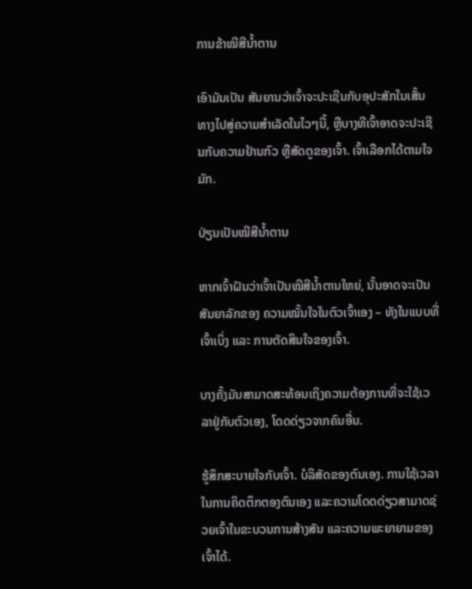ການຂ້າໝີສີນ້ຳຕານ

ເອົາມັນເປັນ ສັນຍານວ່າເຈົ້າຈະປະເຊີນກັບອຸປະສັກໃນເສັ້ນທາງໄປສູ່ຄວາມສຳເລັດໃນໄວໆນີ້, ຫຼືບາງທີເຈົ້າອາດຈະປະເຊີນກັບຄວາມຢ້ານກົວ ຫຼືສັດຕູຂອງເຈົ້າ. ເຈົ້າເລືອກໄດ້ຕາມໃຈມັກ.

ປ່ຽນເປັນໝີສີນ້ຳຕານ

ຫາກເຈົ້າຝັນວ່າເຈົ້າເປັນໝີສີນ້ຳຕານໃຫຍ່, ນັ້ນອາດຈະເປັນສັນຍາລັກຂອງ ຄວາມໝັ້ນໃຈໃນຕົວເຈົ້າເອງ – ທັງໃນແບບທີ່ເຈົ້າເບິ່ງ ແລະ ການຕັດສິນໃຈຂອງເຈົ້າ.

ບາງຄັ້ງມັນສາມາດສະທ້ອນເຖິງຄວາມຕ້ອງການທີ່ຈະໃຊ້ເວລາຢູ່ກັບຕົວເອງ, ໂດດດ່ຽວຈາກຄົນອື່ນ.

ຮູ້ສຶກສະບາຍໃຈກັບເຈົ້າ. ບໍລິສັດຂອງຕົນເອງ. ການໃຊ້ເວລາໃນການຄິດຕຶກຕອງຕົນເອງ ແລະຄວາມໂດດດ່ຽວສາມາດຊ່ວຍເຈົ້າໃນຂະບວນການສ້າງສັນ ແລະຄວາມພະຍາຍາມຂອງເຈົ້າໄດ້.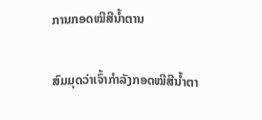ການກອດໝີສີນ້ຳຕານ

ສົມມຸດວ່າເຈົ້າກຳລັງກອດໝີສີນ້ຳຕາ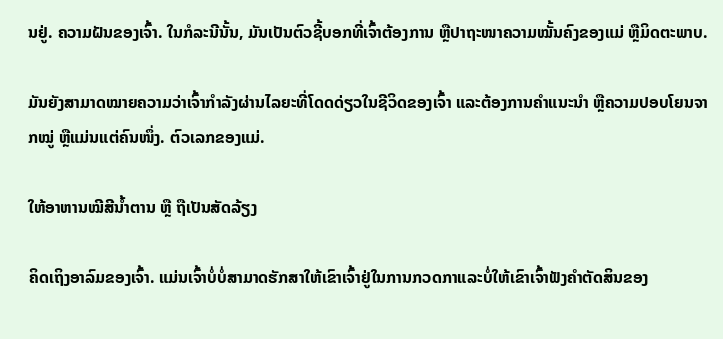ນຢູ່. ຄວາມຝັນຂອງເຈົ້າ. ໃນກໍລະນີນັ້ນ, ມັນເປັນຕົວຊີ້ບອກທີ່ເຈົ້າຕ້ອງການ ຫຼືປາຖະໜາຄວາມໝັ້ນຄົງຂອງແມ່ ຫຼືມິດຕະພາບ.

ມັນຍັງສາມາດໝາຍຄວາມວ່າເຈົ້າກຳລັງຜ່ານໄລຍະທີ່ໂດດດ່ຽວໃນຊີວິດຂອງເຈົ້າ ແລະຕ້ອງການຄຳແນະນຳ ຫຼືຄວາມປອບໂຍນຈາກໝູ່ ຫຼືແມ່ນແຕ່ຄົນໜຶ່ງ. ຕົວເລກຂອງແມ່.

ໃຫ້ອາຫານໝີສີນ້ຳຕານ ຫຼື ຖືເປັນສັດລ້ຽງ

ຄິດເຖິງອາລົມຂອງເຈົ້າ. ແມ່ນເຈົ້າບໍ່ບໍ່ສາມາດຮັກສາໃຫ້ເຂົາເຈົ້າຢູ່ໃນການກວດກາແລະບໍ່ໃຫ້ເຂົາເຈົ້າຟັງຄໍາຕັດສິນຂອງ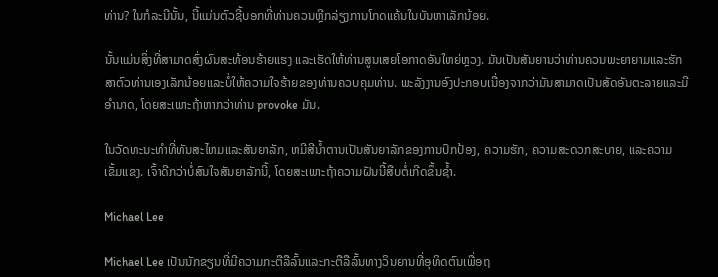ທ່ານ? ໃນກໍລະນີນັ້ນ, ນີ້ແມ່ນຕົວຊີ້ບອກທີ່ທ່ານຄວນຫຼີກລ່ຽງການໂກດແຄ້ນໃນບັນຫາເລັກນ້ອຍ.

ນັ້ນແມ່ນສິ່ງທີ່ສາມາດສົ່ງຜົນສະທ້ອນຮ້າຍແຮງ ແລະເຮັດໃຫ້ທ່ານສູນເສຍໂອກາດອັນໃຫຍ່ຫຼວງ. ມັນເປັນສັນຍານວ່າທ່ານຄວນພະຍາຍາມແລະຮັກສາຕົວທ່ານເອງເລັກນ້ອຍແລະບໍ່ໃຫ້ຄວາມໃຈຮ້າຍຂອງທ່ານຄວບຄຸມທ່ານ. ພະລັງງານອົງປະກອບເນື່ອງຈາກວ່າມັນສາມາດເປັນສັດອັນຕະລາຍແລະມີອໍານາດ, ໂດຍສະເພາະຖ້າຫາກວ່າທ່ານ provoke ມັນ.

ໃນວັດທະນະທໍາທີ່ທັນສະໄຫມແລະສັນຍາລັກ, ຫມີສີນ້ຳຕານເປັນສັນຍາລັກຂອງການປົກປ້ອງ, ຄວາມຮັກ, ຄວາມສະດວກສະບາຍ, ແລະຄວາມເຂັ້ມແຂງ. ເຈົ້າດີກວ່າບໍ່ສົນໃຈສັນຍາລັກນີ້, ໂດຍສະເພາະຖ້າຄວາມຝັນນີ້ສືບຕໍ່ເກີດຂຶ້ນຊ້ຳ.

Michael Lee

Michael Lee ເປັນນັກຂຽນທີ່ມີຄວາມກະຕືລືລົ້ນແລະກະຕືລືລົ້ນທາງວິນຍານທີ່ອຸທິດຕົນເພື່ອຖ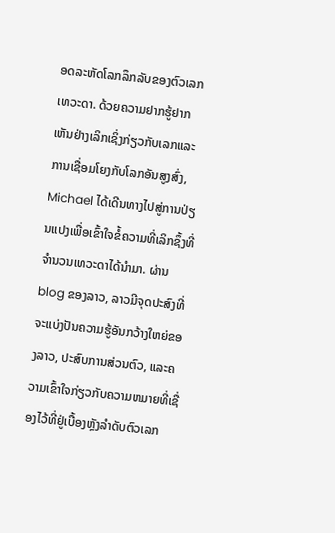ອດລະຫັດໂລກລຶກລັບຂອງຕົວເລກເທວະດາ. ດ້ວຍຄວາມຢາກຮູ້ຢາກເຫັນຢ່າງເລິກເຊິ່ງກ່ຽວກັບເລກແລະການເຊື່ອມໂຍງກັບໂລກອັນສູງສົ່ງ, Michael ໄດ້ເດີນທາງໄປສູ່ການປ່ຽນແປງເພື່ອເຂົ້າໃຈຂໍ້ຄວາມທີ່ເລິກຊຶ້ງທີ່ຈຳນວນເທວະດາໄດ້ນຳມາ. ຜ່ານ blog ຂອງລາວ, ລາວມີຈຸດປະສົງທີ່ຈະແບ່ງປັນຄວາມຮູ້ອັນກວ້າງໃຫຍ່ຂອງລາວ, ປະສົບການສ່ວນຕົວ, ແລະຄວາມເຂົ້າໃຈກ່ຽວກັບຄວາມຫມາຍທີ່ເຊື່ອງໄວ້ທີ່ຢູ່ເບື້ອງຫຼັງລໍາດັບຕົວເລກ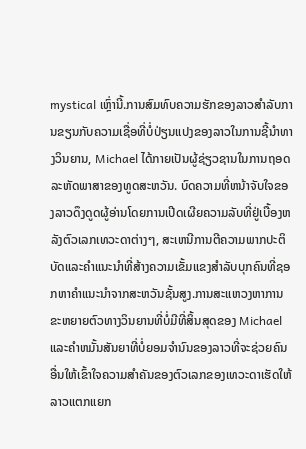mystical ເຫຼົ່ານີ້.ການສົມທົບຄວາມຮັກຂອງລາວສໍາລັບການຂຽນກັບຄວາມເຊື່ອທີ່ບໍ່ປ່ຽນແປງຂອງລາວໃນການຊີ້ນໍາທາງວິນຍານ, Michael ໄດ້ກາຍເປັນຜູ້ຊ່ຽວຊານໃນການຖອດລະຫັດພາສາຂອງທູດສະຫວັນ. ບົດຄວາມທີ່ຫນ້າຈັບໃຈຂອງລາວດຶງດູດຜູ້ອ່ານໂດຍການເປີດເຜີຍຄວາມລັບທີ່ຢູ່ເບື້ອງຫລັງຕົວເລກເທວະດາຕ່າງໆ, ສະເຫນີການຕີຄວາມພາກປະຕິບັດແລະຄໍາແນະນໍາທີ່ສ້າງຄວາມເຂັ້ມແຂງສໍາລັບບຸກຄົນທີ່ຊອກຫາຄໍາແນະນໍາຈາກສະຫວັນຊັ້ນສູງ.ການສະແຫວງຫາການຂະຫຍາຍຕົວທາງວິນຍານທີ່ບໍ່ມີທີ່ສິ້ນສຸດຂອງ Michael ແລະຄໍາຫມັ້ນສັນຍາທີ່ບໍ່ຍອມຈໍານົນຂອງລາວທີ່ຈະຊ່ວຍຄົນອື່ນໃຫ້ເຂົ້າໃຈຄວາມສໍາຄັນຂອງຕົວເລກຂອງເທວະດາເຮັດໃຫ້ລາວແຕກແຍກ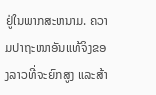ຢູ່ໃນພາກສະຫນາມ. ຄວາມປາຖະໜາອັນແທ້ຈິງຂອງລາວທີ່ຈະຍົກສູງ ແລະສ້າ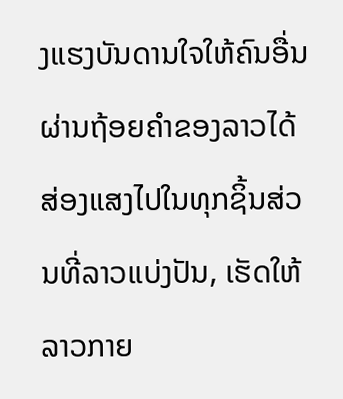ງແຮງບັນດານໃຈໃຫ້ຄົນອື່ນຜ່ານຖ້ອຍຄຳຂອງລາວໄດ້ສ່ອງແສງໄປໃນທຸກຊິ້ນສ່ວນທີ່ລາວແບ່ງປັນ, ເຮັດໃຫ້ລາວກາຍ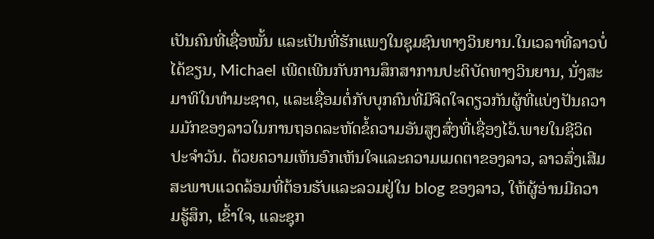ເປັນຄົນທີ່ເຊື່ອໝັ້ນ ແລະເປັນທີ່ຮັກແພງໃນຊຸມຊົນທາງວິນຍານ.ໃນເວລາທີ່ລາວບໍ່ໄດ້ຂຽນ, Michael ເພີດເພີນກັບການສຶກສາການປະຕິບັດທາງວິນຍານ, ນັ່ງສະມາທິໃນທໍາມະຊາດ, ແລະເຊື່ອມຕໍ່ກັບບຸກຄົນທີ່ມີຈິດໃຈດຽວກັນຜູ້ທີ່ແບ່ງປັນຄວາມມັກຂອງລາວໃນການຖອດລະຫັດຂໍ້ຄວາມອັນສູງສົ່ງທີ່ເຊື່ອງໄວ້.ພາຍໃນຊີວິດປະຈໍາວັນ. ດ້ວຍຄວາມເຫັນອົກເຫັນໃຈແລະຄວາມເມດຕາຂອງລາວ, ລາວສົ່ງເສີມສະພາບແວດລ້ອມທີ່ຕ້ອນຮັບແລະລວມຢູ່ໃນ blog ຂອງລາວ, ໃຫ້ຜູ້ອ່ານມີຄວາມຮູ້ສຶກ, ເຂົ້າໃຈ, ແລະຊຸກ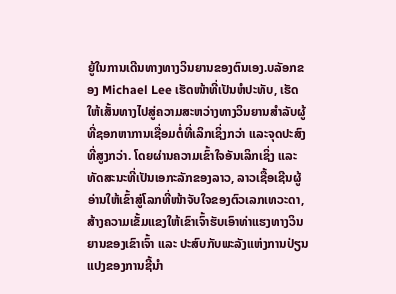ຍູ້ໃນການເດີນທາງທາງວິນຍານຂອງຕົນເອງ.ບລັອກຂອງ Michael Lee ເຮັດໜ້າທີ່ເປັນຫໍປະທັບ, ເຮັດໃຫ້ເສັ້ນທາງໄປສູ່ຄວາມສະຫວ່າງທາງວິນຍານສໍາລັບຜູ້ທີ່ຊອກຫາການເຊື່ອມຕໍ່ທີ່ເລິກເຊິ່ງກວ່າ ແລະຈຸດປະສົງທີ່ສູງກວ່າ. ໂດຍຜ່ານຄວາມເຂົ້າໃຈອັນເລິກເຊິ່ງ ແລະ ທັດສະນະທີ່ເປັນເອກະລັກຂອງລາວ, ລາວເຊື້ອເຊີນຜູ້ອ່ານໃຫ້ເຂົ້າສູ່ໂລກທີ່ໜ້າຈັບໃຈຂອງຕົວເລກເທວະດາ, ສ້າງຄວາມເຂັ້ມແຂງໃຫ້ເຂົາເຈົ້າຮັບເອົາທ່າແຮງທາງວິນຍານຂອງເຂົາເຈົ້າ ແລະ ປະສົບກັບພະລັງແຫ່ງການປ່ຽນແປງຂອງການຊີ້ນໍາ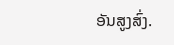ອັນສູງສົ່ງ.